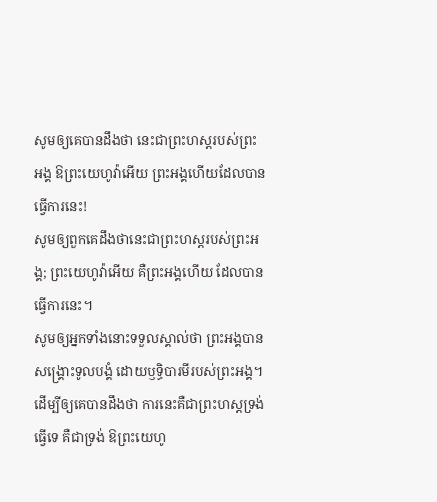សូមឲ្យគេបានដឹងថា នេះជាព្រះហស្តរបស់ព្រះអង្គ ឱព្រះយេហូវ៉ាអើយ ព្រះអង្គហើយដែលបានធ្វើការនេះ!
សូមឲ្យពួកគេដឹងថានេះជាព្រះហស្តរបស់ព្រះអង្គ; ព្រះយេហូវ៉ាអើយ គឺព្រះអង្គហើយ ដែលបានធ្វើការនេះ។
សូមឲ្យអ្នកទាំងនោះទទួលស្គាល់ថា ព្រះអង្គបានសង្គ្រោះទូលបង្គំ ដោយឫទ្ធិបារមីរបស់ព្រះអង្គ។
ដើម្បីឲ្យគេបានដឹងថា ការនេះគឺជាព្រះហស្តទ្រង់ធ្វើទេ គឺជាទ្រង់ ឱព្រះយេហូ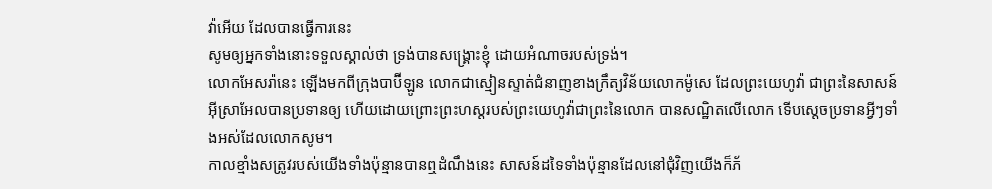វ៉ាអើយ ដែលបានធ្វើការនេះ
សូមឲ្យអ្នកទាំងនោះទទួលស្គាល់ថា ទ្រង់បានសង្គ្រោះខ្ញុំ ដោយអំណាចរបស់ទ្រង់។
លោកអែសរ៉ានេះ ឡើងមកពីក្រុងបាប៊ីឡូន លោកជាស្មៀនស្ទាត់ជំនាញខាងក្រឹត្យវិន័យលោកម៉ូសេ ដែលព្រះយេហូវ៉ា ជាព្រះនៃសាសន៍អ៊ីស្រាអែលបានប្រទានឲ្យ ហើយដោយព្រោះព្រះហស្តរបស់ព្រះយេហូវ៉ាជាព្រះនៃលោក បានសណ្ឋិតលើលោក ទើបស្ដេចប្រទានអ្វីៗទាំងអស់ដែលលោកសូម។
កាលខ្មាំងសត្រូវរបស់យើងទាំងប៉ុន្មានបានឮដំណឹងនេះ សាសន៍ដទៃទាំងប៉ុន្មានដែលនៅជុំវិញយើងក៏ភ័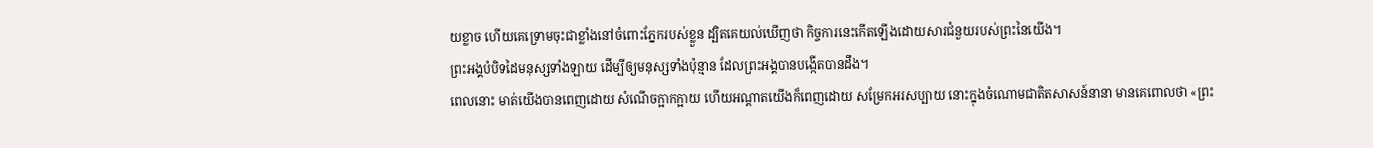យខ្លាច ហើយគេទ្រោមចុះជាខ្លាំងនៅចំពោះភ្នែករបស់ខ្លួន ដ្បិតគេយល់ឃើញថា កិច្ចការនេះកើតឡើងដោយសារជំនួយរបស់ព្រះនៃយើង។
ព្រះអង្គបំបិទដៃមនុស្សទាំងឡាយ ដើម្បីឲ្យមនុស្សទាំងប៉ុន្មាន ដែលព្រះអង្គបានបង្កើតបានដឹង។
ពេលនោះ មាត់យើងបានពេញដោយ សំណើចក្អាកក្អាយ ហើយអណ្ដាតយើងក៏ពេញដោយ សម្រែកអរសប្បាយ នោះក្នុងចំណោមជាតិតសាសន៍នានា មានគេពោលថា «ព្រះ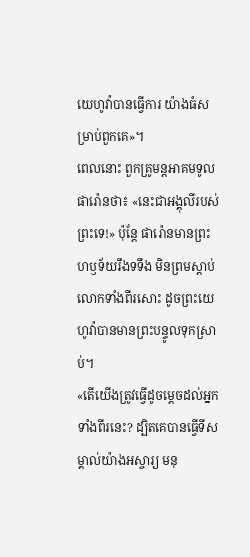យេហូវ៉ាបានធ្វើការ យ៉ាងធំសម្រាប់ពួកគេ»។
ពេលនោះ ពួកគ្រូមន្តអាគមទូលផារ៉ោនថា៖ «នេះជាអង្គុលីរបស់ព្រះទេ!» ប៉ុន្ដែ ផារ៉ោនមានព្រះហឫទ័យរឹងទទឹង មិនព្រមស្តាប់លោកទាំងពីរសោះ ដូចព្រះយេហូវ៉ាបានមានព្រះបន្ទូលទុកស្រាប់។
«តើយើងត្រូវធ្វើដូចម្ដេចដល់អ្នកទាំងពីរនេះ? ដ្បិតគេបានធ្វើទីសម្គាល់យ៉ាងអស្ចារ្យ មនុ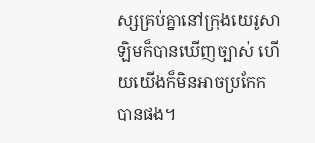ស្សគ្រប់គ្នានៅក្រុងយេរូសាឡិមក៏បានឃើញច្បាស់ ហើយយើងក៏មិនអាចប្រកែកបានផង។